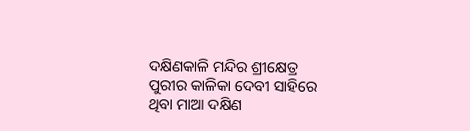ଦକ୍ଷିଣକାଳି ମନ୍ଦିର ଶ୍ରୀକ୍ଷେତ୍ର ପୁରୀର କାଳିକା ଦେବୀ ସାହିରେ ଥିବା ମାଆ ଦକ୍ଷିଣ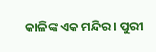କାଳିଙ୍କ ଏକ ମନ୍ଦିର । ପୁରୀ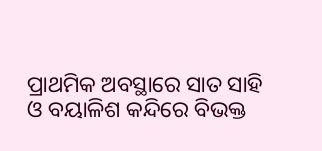ପ୍ରାଥମିକ ଅବସ୍ଥାରେ ସାତ ସାହି ଓ ବୟାଳିଶ କନ୍ଦିରେ ବିଭକ୍ତ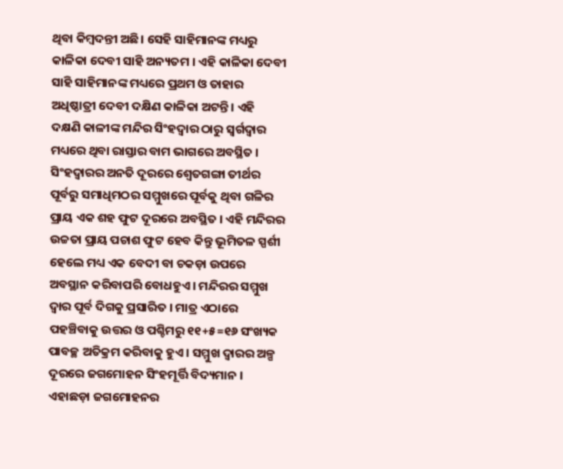ଥିବା କିମ୍ବଦନ୍ତୀ ଅଛି। ସେହି ସାହିମାନଙ୍କ ମଧ୍ୟରୁ କାଳିକା ଦେବୀ ସାହି ଅନ୍ୟତମ । ଏହି କାଳିକା ଦେବୀ ସାହି ସାହିମାନଙ୍କ ମଧ୍ୟରେ ପ୍ରଥମ ଓ ତାହାର ଅଧିଷ୍ଠାତ୍ରୀ ଦେବୀ ଦକ୍ଷିଣ କାଳିକା ଅଟନ୍ତି । ଏହି ଦକ୍ଷଣି କାଳୀଙ୍କ ମନ୍ଦିର ସିଂହଦ୍ଵାର ଠାରୁ ସ୍ଵର୍ଗଦ୍ଵାର ମଧ୍ୟରେ ଥିବା ରାସ୍ତାର ବାମ ଭାଗରେ ଅବସ୍ଥିତ । ସିଂହଦ୍ୱାରର ଅନତି ଦୂରରେ ଶ୍ଵେତଗଙ୍ଗା ତୀର୍ଥର ପୂର୍ବରୁ ସମାଧିମଠର ସମ୍ମୁଖରେ ପୂର୍ବକୁ ଥିବା ଗଳିର ପ୍ରାୟ ଏକ ଶହ ଫୁଟ ଦୂରରେ ଅବସ୍ଥିତ । ଏହି ମନ୍ଦିରର ଉଚ୍ଚତା ପ୍ରାୟ ପଚାଶ ଫୁଟ ହେବ କିନ୍ତୁ ଭୂମିତଳ ସ୍ପର୍ଶୀ ହେଲେ ମଧ୍ୟ ଏକ ବେଦୀ ବା ଚକଡ଼ା ଉପରେ ଅବସ୍ଥାନ କରିବାପରି ବୋଧହୁଏ । ମନ୍ଦିରର ସମ୍ମୁଖ ଦ୍ୱାର ପୂର୍ବ ଦିଗକୁ ପ୍ରସାରିତ । ମାତ୍ର ଏଠାରେ ପହଞ୍ଚିବାକୁ ଉତ୍ତର ଓ ପଶ୍ଚିମରୁ ୧୧+୫=୧୬ ସଂଖ୍ୟକ ପାବଚ୍ଛ ଅତିକ୍ରମ କରିବାକୁ ହୁଏ । ସମ୍ମୁଖ ଦ୍ୱାରର ଅଳ୍ପ ଦୂରରେ ଜଗମୋହନ ସିଂହମୂର୍ତ୍ତି ବିଦ୍ୟମାନ । ଏହାଛଡ଼ା ଜଗମୋହନର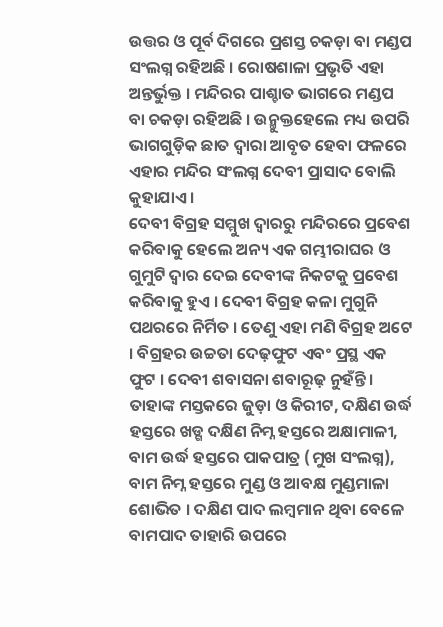ଉତ୍ତର ଓ ପୂର୍ବ ଦିଗରେ ପ୍ରଶସ୍ତ ଚକଡ଼ା ବା ମଣ୍ଡପ ସଂଲଗ୍ନ ରହିଅଛି । ରୋଷଶାଳା ପ୍ରଭୃତି ଏହା ଅନ୍ତର୍ଭୁକ୍ତ । ମନ୍ଦିରର ପାଶ୍ଚାତ ଭାଗରେ ମଣ୍ଡପ ବା ଚକଡ଼ା ରହିଅଛି । ଉନ୍ମୁକ୍ତହେଲେ ମଧ୍ୟ ଉପରି ଭାଗଗୁଡ଼ିକ ଛାତ ଦ୍ୱାରା ଆବୃତ ହେବା ଫଳରେ ଏହାର ମନ୍ଦିର ସଂଲଗ୍ନ ଦେବୀ ପ୍ରାସାଦ ବୋଲି କୁହାଯାଏ ।
ଦେବୀ ବିଗ୍ରହ ସମ୍ମୁଖ ଦ୍ୱାରରୁ ମନ୍ଦିରରେ ପ୍ରବେଶ କରିବାକୁ ହେଲେ ଅନ୍ୟ ଏକ ଗମ୍ଭୀରାଘର ଓ ଗୁମୁଟି ଦ୍ୱାର ଦେଇ ଦେବୀଙ୍କ ନିକଟକୁ ପ୍ରବେଶ କରିବାକୁ ହୁଏ । ଦେବୀ ବିଗ୍ରହ କଳା ମୁଗୁନି ପଥରରେ ନିର୍ମିତ । ତେଣୁ ଏହା ମଣି ବିଗ୍ରହ ଅଟେ । ବିଗ୍ରହର ଉଚ୍ଚତା ଦେଢ଼ଫୁଟ ଏବଂ ପ୍ରସ୍ଥ ଏକ ଫୁଟ । ଦେବୀ ଶବାସନା ଶବାରୂଢ଼ ନୁହଁନ୍ତି । ତାହାଙ୍କ ମସ୍ତକରେ ଜୁଡ଼ା ଓ କିରୀଟ, ଦକ୍ଷିଣ ଉର୍ଦ୍ଧ ହସ୍ତରେ ଖଡ୍ଗ ଦକ୍ଷିଣ ନିମ୍ନ ହସ୍ତରେ ଅକ୍ଷାମାଳୀ, ବାମ ଉର୍ଦ୍ଧ ହସ୍ତରେ ପାକପାତ୍ର (ମୁଖ ସଂଲଗ୍ନ), ବାମ ନିମ୍ନ ହସ୍ତରେ ମୁଣ୍ଡ ଓ ଆବକ୍ଷ ମୁଣ୍ଡମାଳା ଶୋଭିତ । ଦକ୍ଷିଣ ପାଦ ଲମ୍ବମାନ ଥିବା ବେଳେ ବାମପାଦ ତାହାରି ଉପରେ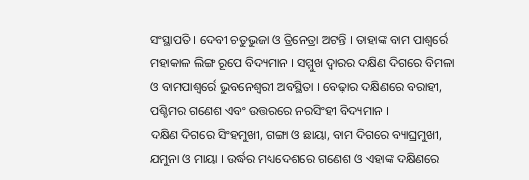ସଂସ୍ଥାପତି । ଦେବୀ ଚତୁଭୁଜା ଓ ତ୍ରିନେତ୍ରା ଅଟନ୍ତି । ତାହାଙ୍କ ବାମ ପାଶ୍ୱର୍ରେ ମହାକାଳ ଲିଙ୍ଗ ରୂପେ ବିଦ୍ୟମାନ । ସମ୍ମୁଖ ଦ୍ୱାରର ଦକ୍ଷିଣ ଦିଗରେ ବିମଳା ଓ ବାମପାଶ୍ୱର୍ରେ ଭୁବନେଶ୍ୱରୀ ଅବସ୍ଥିତା । ବେଢ଼ାର ଦକ୍ଷିଣରେ ବରାହୀ, ପଶ୍ଚିମର ଗଣେଶ ଏବଂ ଉତ୍ତରରେ ନରସିଂହୀ ବିଦ୍ୟମାନ ।
ଦକ୍ଷିଣ ଦିଗରେ ସିଂହମୁଖୀ, ଗଙ୍ଗା ଓ ଛାୟା, ବାମ ଦିଗରେ ବ୍ୟାଘ୍ରମୁଖୀ, ଯମୁନା ଓ ମାୟା । ଉର୍ଦ୍ଧର ମଧ୍ୟଦେଶରେ ଗଣେଶ ଓ ଏହାଙ୍କ ଦକ୍ଷିଣରେ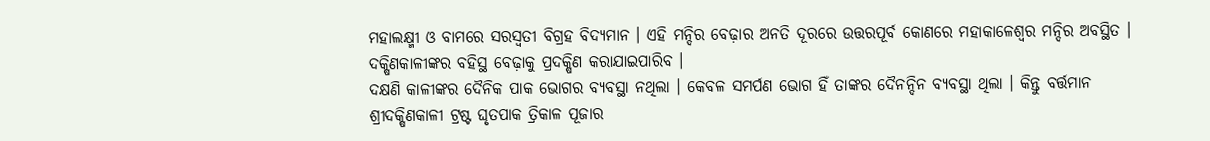ମହାଲକ୍ଷ୍ମୀ ଓ ବାମରେ ସରସ୍ୱତୀ ବିଗ୍ରହ ବିଦ୍ୟମାନ । ଏହି ମନ୍ଦିର ବେଢ଼ାର ଅନତି ଦୂରରେ ଉତ୍ତରପୂର୍ବ କୋଣରେ ମହାକାଳେଶ୍ୱର ମନ୍ଦିର ଅବସ୍ଥିତ । ଦକ୍ଷିଣକାଳୀଙ୍କର ବହିସ୍ଥ ବେଢ଼ାକୁ ପ୍ରଦକ୍ଷିଣ କରାଯାଇପାରିବ ।
ଦକ୍ଷଣି କାଳୀଙ୍କର ଦୈନିକ ପାକ ଭୋଗର ବ୍ୟବସ୍ଥା ନଥିଲା । କେବଳ ସମର୍ପଣ ଭୋଗ ହିଁ ତାଙ୍କର ଦୈନନ୍ଦିନ ବ୍ୟବସ୍ଥା ଥିଲା । କିନ୍ତୁ ବର୍ତ୍ତମାନ ଶ୍ରୀଦକ୍ଷିଣକାଳୀ ଟ୍ରଷ୍ଟ ଘୃତପାକ ତ୍ରିକାଳ ପୂଜାର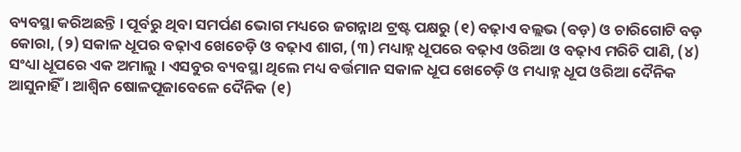ବ୍ୟବସ୍ଥା କରିଅଛନ୍ତି । ପୂର୍ବରୁ ଥିବା ସମର୍ପଣ ଭୋଗ ମଧ୍ୟରେ ଜଗନ୍ନାଥ ଟ୍ରଷ୍ଟ ପକ୍ଷରୁ (୧) ବଢ଼ାଏ ବଲ୍ଲଭ (ବଡ଼) ଓ ଚାରିଗୋଟି ବଡ଼ କୋରା, (୨) ସକାଳ ଧୂପର ବଢ଼ାଏ ଖେଚେଡ଼ି ଓ ବଢ଼ାଏ ଶାଗ, (୩) ମଧ୍ୟାହ୍ନ ଧୂପରେ ବଢ଼ାଏ ଓରିଆ ଓ ବଢ଼ାଏ ମରିଚି ପାଣି, (୪) ସଂଧ୍ୟା ଧୂପରେ ଏକ ଅମାଲୁ । ଏସବୁର ବ୍ୟବସ୍ଥା ଥିଲେ ମଧ୍ୟ ବର୍ତ୍ତମାନ ସକାଳ ଧୂପ ଖେଚେଡ଼ି ଓ ମଧ୍ୟାହ୍ନ ଧୂପ ଓରିଆ ଦୈନିକ ଆସୁନାହିଁ । ଆଶ୍ଵିନ ଷୋଳପୂଜାବେଳେ ଦୈନିକ (୧)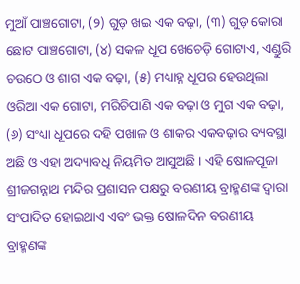ମୁଆଁ ପାଞ୍ଚଗୋଟା, (୨) ଗୁଡ଼ ଖଇ ଏକ ବଢ଼ା, (୩) ଗୁଡ଼ କୋରା ଛୋଟ ପାଞ୍ଚଗୋଟା, (୪) ସକଳ ଧୂପ ଖେଚେଡ଼ି ଗୋଟାଏ, ଏଣ୍ଡୁରି ଚଉଠେ ଓ ଶାଗ ଏକ ବଢ଼ା, (୫) ମଧ୍ୟାହ୍ନ ଧୂପର ହେଉଥିଲା ଓରିଆ ଏକ ଗୋଟା, ମରିଚିପାଣି ଏକ ବଢ଼ା ଓ ମୁଗ ଏକ ବଢ଼ା, (୬) ସଂଧ୍ୟା ଧୂପରେ ଦହି ପଖାଳ ଓ ଶାକର ଏକବଢ଼ାର ବ୍ୟବସ୍ଥା ଅଛି ଓ ଏହା ଅଦ୍ୟାବଧି ନିୟମିତ ଆସୁଅଛି । ଏହି ଷୋଳପୂଜା ଶ୍ରୀଜଗନ୍ନାଥ ମନ୍ଦିର ପ୍ରଶାସନ ପକ୍ଷରୁ ବରଣୀୟ ବ୍ରାହ୍ମଣଙ୍କ ଦ୍ଵାରା ସଂପାଦିତ ହୋଇଥାଏ ଏବଂ ଭକ୍ତ ଷୋଳଦିନ ବରଣୀୟ ବ୍ରାହ୍ମଣଙ୍କ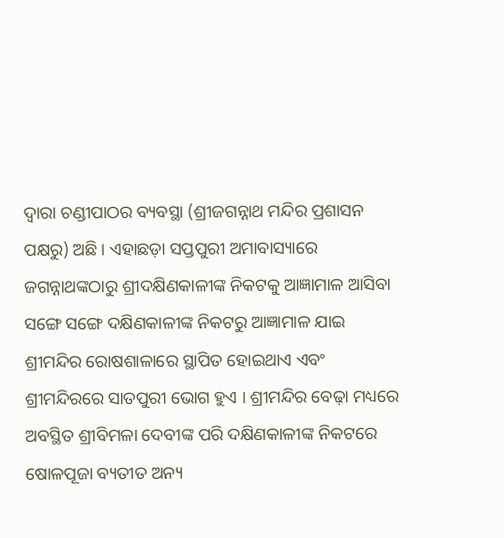ଦ୍ୱାରା ଚଣ୍ଡୀପାଠର ବ୍ୟବସ୍ଥା (ଶ୍ରୀଜଗନ୍ନାଥ ମନ୍ଦିର ପ୍ରଶାସନ ପକ୍ଷରୁ) ଅଛି । ଏହାଛଡ଼ା ସପ୍ତପୁରୀ ଅମାବାସ୍ୟାରେ ଜଗନ୍ନାଥଙ୍କଠାରୁ ଶ୍ରୀଦକ୍ଷିଣକାଳୀଙ୍କ ନିକଟକୁ ଆଜ୍ଞାମାଳ ଆସିବା ସଙ୍ଗେ ସଙ୍ଗେ ଦକ୍ଷିଣକାଳୀଙ୍କ ନିକଟରୁ ଆଜ୍ଞାମାଳ ଯାଇ ଶ୍ରୀମନ୍ଦିର ରୋଷଶାଳାରେ ସ୍ଥାପିତ ହୋଇଥାଏ ଏବଂ ଶ୍ରୀମନ୍ଦିରରେ ସାତପୁରୀ ଭୋଗ ହୁଏ । ଶ୍ରୀମନ୍ଦିର ବେଢ଼ା ମଧ୍ୟରେ ଅବସ୍ଥିତ ଶ୍ରୀବିମଳା ଦେବୀଙ୍କ ପରି ଦକ୍ଷିଣକାଳୀଙ୍କ ନିକଟରେ ଷୋଳପୂଜା ବ୍ୟତୀତ ଅନ୍ୟ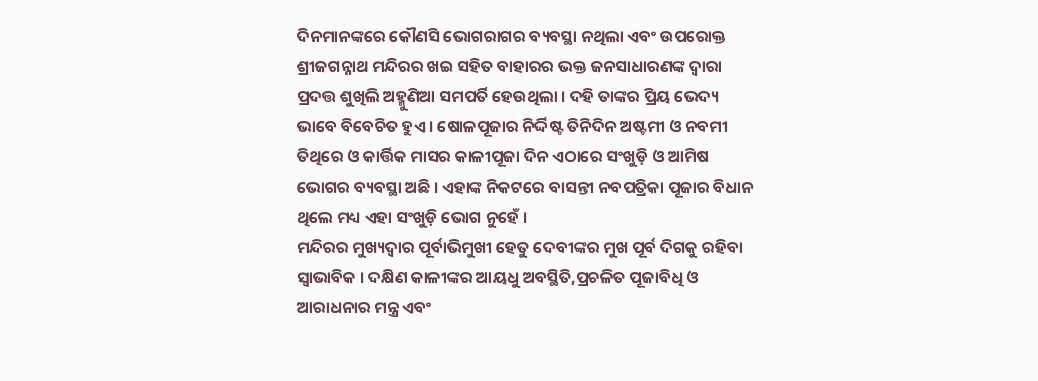ଦିନମାନଙ୍କରେ କୌଣସି ଭୋଗରାଗର ବ୍ୟବସ୍ଥା ନଥିଲା ଏବଂ ଉପରୋକ୍ତ ଶ୍ରୀଜଗନ୍ନାଥ ମନ୍ଦିରର ଖଇ ସହିତ ବାହାରର ଭକ୍ତ ଜନସାଧାରଣଙ୍କ ଦ୍ଵାରା ପ୍ରଦତ୍ତ ଶୁଖିଲି ଅହ୍ମୁଣିଆ ସମପର୍ତି ହେଉଥିଲା । ଦହି ତାଙ୍କର ପ୍ରିୟ ଭେଦ୍ୟ ଭାବେ ବିବେଚିତ ହୁଏ । ଷୋଳପୂଜାର ନିର୍ଦ୍ଦିଷ୍ଟ ତିନିଦିନ ଅଷ୍ଟମୀ ଓ ନବମୀ ତିଥିରେ ଓ କାର୍ତ୍ତିକ ମାସର କାଳୀପୂଜା ଦିନ ଏଠାରେ ସଂଖୁଡ଼ି ଓ ଆମିଷ ଭୋଗର ବ୍ୟବସ୍ଥା ଅଛି । ଏହାଙ୍କ ନିକଟରେ ବାସନ୍ତୀ ନବପତ୍ରିକା ପୂଜାର ବିଧାନ ଥିଲେ ମଧ୍ୟ ଏହା ସଂଖୁଡ଼ି ଭୋଗ ନୁହେଁ ।
ମନ୍ଦିରର ମୁଖ୍ୟଦ୍ୱାର ପୂର୍ବାଭିମୁଖୀ ହେତୁ ଦେବୀଙ୍କର ମୁଖ ପୂର୍ବ ଦିଗକୁ ରହିବା ସ୍ୱାଭାବିକ । ଦକ୍ଷିଣ କାଳୀଙ୍କର ଆୟଧୁ ଅବସ୍ଥିତି,ପ୍ରଚଳିତ ପୂଜାବିଧି ଓ ଆରାଧନାର ମନ୍ତ୍ର ଏବଂ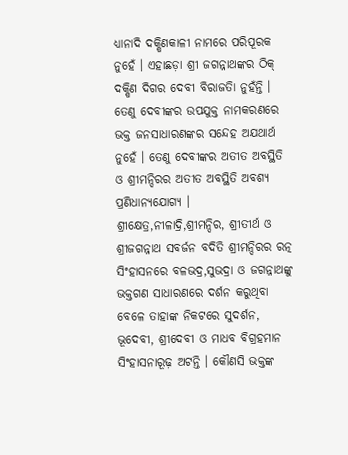ଧ୍ୟାନାଦି ଦକ୍ଷିଣକାଳୀ ନାମରେ ପରିପୂରକ ନୁହେଁ । ଏହାଛଡ଼ା ଶ୍ରୀ ଜଗନ୍ନାଥଙ୍କର ଠିକ୍ ଦକ୍ଷିଣ ଦିଗର ଦେବୀ ବିରାଜତିା ନୁହଁନ୍ତି । ତେଣୁ ଦେବୀଙ୍କର ଉପଯୁକ୍ତ ନାମକରଣରେ ଭକ୍ତ ଜନସାଧାରଣଙ୍କର ସନ୍ଦେହ ଅଯଥାର୍ଥ ନୁହେଁ । ତେଣୁ ଦେବୀଙ୍କର ଅତୀତ ଅବସ୍ଥିତି ଓ ଶ୍ରୀମନ୍ଦିରର ଅତୀତ ଅବସ୍ଥିତି ଅବଶ୍ୟ ପ୍ରଣିଧାନ୍ୟଯୋଗ୍ୟ ।
ଶ୍ରୀକ୍ଷେତ୍ର,ନୀଳାଦ୍ରି,ଶ୍ରୀମନ୍ଦିର, ଶ୍ରୀତୀର୍ଥ ଓ ଶ୍ରୀଜଗନ୍ନାଥ ସବର୍ଜନ ବଦିତି ଶ୍ରୀମନ୍ଦିରର ରତ୍ନ ସିଂହାସନରେ ବଳଭଦ୍ର,ସୁଭଦ୍ରା ଓ ଜଗନ୍ନାଥଙ୍କୁ ଭକ୍ତଗଣ ସାଧାରଣରେ ଦର୍ଶନ କରୁଥିବା ବେଳେ ତାହାଙ୍କ ନିକଟରେ ସୁଦର୍ଶନ, ଭୂଦେବୀ, ଶ୍ରୀଦେବୀ ଓ ମାଧବ ବିଗ୍ରହମାନ ସିଂହାସନାରୂଢ଼ ଅଟନ୍ତି । କୌଣସି ଭକ୍ତଙ୍କ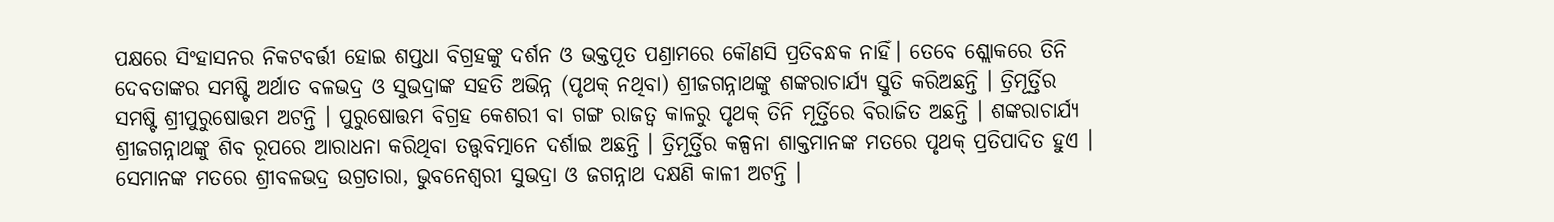ପକ୍ଷରେ ସିଂହାସନର ନିକଟବର୍ତ୍ତୀ ହୋଇ ଶପ୍ତଧା ବିଗ୍ରହଙ୍କୁ ଦର୍ଶନ ଓ ଭକ୍ତପୂତ ପଣ୍ରାମରେ କୌଣସି ପ୍ରତିବନ୍ଧକ ନାହିଁ। ତେବେ ଶ୍ଲୋକରେ ତିନି ଦେବତାଙ୍କର ସମଷ୍ଟି ଅର୍ଥାତ ବଳଭଦ୍ର ଓ ସୁଭଦ୍ରାଙ୍କ ସହତି ଅଭିନ୍ନ (ପୃଥକ୍ ନଥିବା) ଶ୍ରୀଜଗନ୍ନାଥଙ୍କୁ ଶଙ୍କରାଚାର୍ଯ୍ୟ ସ୍ତୁତି କରିଅଛନ୍ତି । ତ୍ରିମୂର୍ତ୍ତିର ସମଷ୍ଟି ଶ୍ରୀପୁରୁଷୋତ୍ତମ ଅଟନ୍ତି । ପୁରୁଷୋତ୍ତମ ବିଗ୍ରହ କେଶରୀ ବା ଗଙ୍ଗ ରାଜତ୍ୱ କାଳରୁ ପୃଥକ୍ ତିନି ମୂର୍ତ୍ତିରେ ବିରାଜିତ ଅଛନ୍ତି । ଶଙ୍କରାଚାର୍ଯ୍ୟ ଶ୍ରୀଜଗନ୍ନାଥଙ୍କୁ ଶିବ ରୂପରେ ଆରାଧନା କରିଥିବା ତତ୍ତ୍ଵବିତ୍ମାନେ ଦର୍ଶାଇ ଅଛନ୍ତି । ତ୍ରିମୂର୍ତ୍ତିର କଳ୍ପନା ଶାକ୍ତମାନଙ୍କ ମତରେ ପୃଥକ୍ ପ୍ରତିପାଦିତ ହୁଏ । ସେମାନଙ୍କ ମତରେ ଶ୍ରୀବଳଭଦ୍ର ଉଗ୍ରତାରା, ଭୁବନେଶ୍ଵରୀ ସୁଭଦ୍ରା ଓ ଜଗନ୍ନାଥ ଦକ୍ଷଣି କାଳୀ ଅଟନ୍ତି ।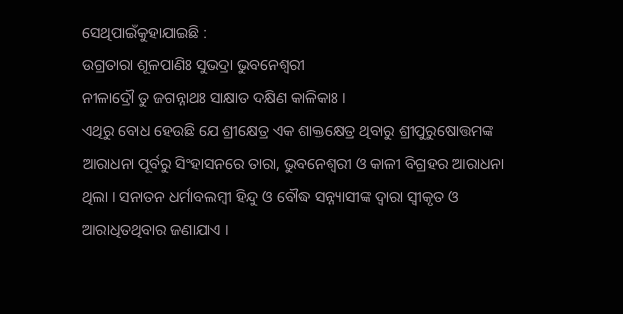ସେଥିପାଇଁକୁହାଯାଇଛି :
ଉଗ୍ରତାରା ଶୂଳପାଣିଃ ସୁଭଦ୍ରା ଭୁବନେଶ୍ୱରୀ
ନୀଳାଦ୍ରୌ ତୁ ଜଗନ୍ନାଥଃ ସାକ୍ଷାତ ଦକ୍ଷିଣ କାଳିକାଃ ।
ଏଥିରୁ ବୋଧ ହେଉଛି ଯେ ଶ୍ରୀକ୍ଷେତ୍ର ଏକ ଶାକ୍ତକ୍ଷେତ୍ର ଥିବାରୁ ଶ୍ରୀପୁରୁଷୋତ୍ତମଙ୍କ ଆରାଧନା ପୂର୍ବରୁ ସିଂହାସନରେ ତାରା, ଭୁବନେଶ୍ୱରୀ ଓ କାଳୀ ବିଗ୍ରହର ଆରାଧନା ଥିଲା । ସନାତନ ଧର୍ମାବଲମ୍ବୀ ହିନ୍ଦୁ ଓ ବୌଦ୍ଧ ସନ୍ନ୍ୟାସୀଙ୍କ ଦ୍ୱାରା ସ୍ୱୀକୃତ ଓ ଆରାଧିତଥିବାର ଜଣାଯାଏ ।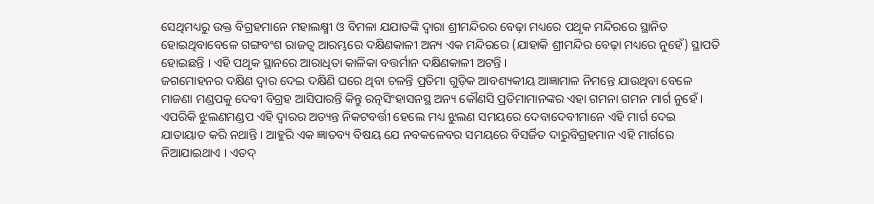ସେଥିମଧ୍ୟରୁ ଉକ୍ତ ବିଗ୍ରହମାନେ ମହାଲକ୍ଷ୍ମୀ ଓ ବିମଳା ଯଯାତଙ୍କି ଦ୍ଵାରା ଶ୍ରୀମନ୍ଦିରର ବେଢ଼ା ମଧ୍ୟରେ ପଥୃକ ମନ୍ଦିରରେ ସ୍ଥାନିତ ହୋଇଥିବାବେଳେ ଗଙ୍ଗବଂଶ ରାଜତ୍ୱ ଆରମ୍ଭରେ ଦକ୍ଷିଣକାଳୀ ଅନ୍ୟ ଏକ ମନ୍ଦିରରେ (ଯାହାକି ଶ୍ରୀମନ୍ଦିର ବେଢ଼ା ମଧ୍ୟରେ ନୁହେଁ) ସ୍ଥାପତି ହୋଇଛନ୍ତି । ଏହି ପଥୃକ ସ୍ଥାନରେ ଆରାଧିତା କାଳିକା ବତ୍ତର୍ମାନ ଦକ୍ଷିଣକାଳୀ ଅଟନ୍ତି ।
ଜଗମୋହନର ଦକ୍ଷିଣ ଦ୍ୱାର ଦେଇ ଦକ୍ଷିଣି ଘରେ ଥିବା ଚଳନ୍ତି ପ୍ରତିମା ଗୁଡ଼ିକ ଆବଶ୍ୟକୀୟ ଆଜ୍ଞାମାଳ ନିମନ୍ତେ ଯାଉଥିବା ବେଳେ ମାଜଣା ମଣ୍ଡପକୁ ଦେବୀ ବିଗ୍ରହ ଆସିପାରନ୍ତି କିନ୍ତୁ ରତ୍ନସିଂହାସନସ୍ଥ ଅନ୍ୟ କୌଣସି ପ୍ରତିମାମାନଙ୍କର ଏହା ଗମନା ଗମନ ମାର୍ଗ ନୁହେଁ । ଏପରିକି ଝୁଲଣମଣ୍ଡପ ଏହି ଦ୍ୱାରର ଅତ୍ୟନ୍ତ ନିକଟବର୍ତ୍ତୀ ହେଲେ ମଧ୍ୟ ଝୁଲଣ ସମୟରେ ଦେବାଦେବୀମାନେ ଏହି ମାର୍ଗ ଦେଇ ଯାତାୟାତ କରି ନଥାନ୍ତି । ଆହୁରି ଏକ ଜ୍ଞାତବ୍ୟ ବିଷୟ ଯେ ନବକଳେବର ସମୟରେ ବିସର୍ଜିତ ଦାରୁବିଗ୍ରହମାନ ଏହି ମାର୍ଗରେ ନିଆଯାଇଥାଏ । ଏତଦ୍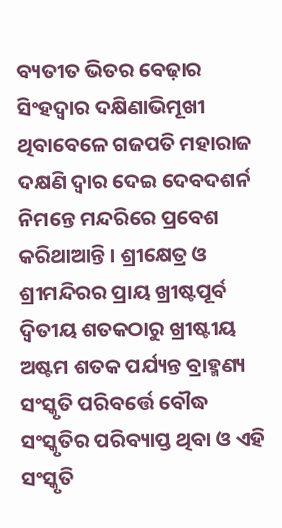ବ୍ୟତୀତ ଭିତର ବେଢ଼ାର ସିଂହଦ୍ୱାର ଦକ୍ଷିଣାଭିମୂଖୀ ଥିବାବେଳେ ଗଜପତି ମହାରାଜ ଦକ୍ଷଣି ଦ୍ଵାର ଦେଇ ଦେବଦଶର୍ନ ନିମନ୍ତେ ମନ୍ଦରିରେ ପ୍ରବେଶ କରିଥାଆନ୍ତି । ଶ୍ରୀକ୍ଷେତ୍ର ଓ ଶ୍ରୀମନ୍ଦିରର ପ୍ରାୟ ଖ୍ରୀଷ୍ଟପୂର୍ବ ଦ୍ୱିତୀୟ ଶତକଠାରୁ ଖ୍ରୀଷ୍ଟୀୟ ଅଷ୍ଟମ ଶତକ ପର୍ଯ୍ୟନ୍ତ ବ୍ରାହ୍ମଣ୍ୟ ସଂସ୍କୃତି ପରିବର୍ତ୍ତେ ବୌଦ୍ଧ ସଂସ୍କୃତିର ପରିବ୍ୟାପ୍ତ ଥିବା ଓ ଏହି ସଂସ୍କୃତି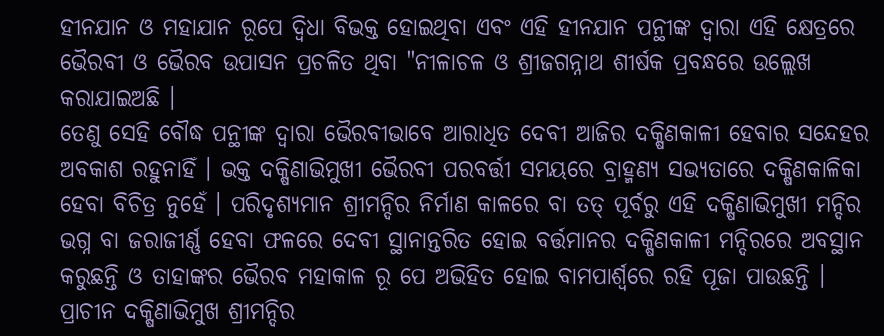ହୀନଯାନ ଓ ମହାଯାନ ରୂପେ ଦ୍ୱିଧା ବିଭକ୍ତ ହୋଇଥିବା ଏବଂ ଏହି ହୀନଯାନ ପନ୍ଥୀଙ୍କ ଦ୍ୱାରା ଏହି କ୍ଷେତ୍ରରେ ଭୈରବୀ ଓ ଭୈରବ ଉପାସନ ପ୍ରଚଳିତ ଥିବା "ନୀଳାଚଳ ଓ ଶ୍ରୀଜଗନ୍ନାଥ ଶୀର୍ଷକ ପ୍ରବନ୍ଧରେ ଉଲ୍ଲେଖ କରାଯାଇଅଛି ।
ତେଣୁ ସେହି ବୌଦ୍ଧ ପନ୍ଥୀଙ୍କ ଦ୍ୱାରା ଭୈରବୀଭାବେ ଆରାଧିତ ଦେବୀ ଆଜିର ଦକ୍ଷିଣକାଳୀ ହେବାର ସନ୍ଦେହର ଅବକାଶ ରହୁନାହିଁ । ଭକ୍ତ ଦକ୍ଷିଣାଭିମୁଖୀ ଭୈରବୀ ପରବର୍ତ୍ତୀ ସମୟରେ ବ୍ରାହ୍ମଣ୍ୟ ସଭ୍ୟତାରେ ଦକ୍ଷିଣକାଳିକା ହେବା ବିଚିତ୍ର ନୁହେଁ । ପରିଦୃଶ୍ୟମାନ ଶ୍ରୀମନ୍ଦିର ନିର୍ମାଣ କାଳରେ ବା ତତ୍ ପୂର୍ବରୁ ଏହି ଦକ୍ଷିଣାଭିମୁଖୀ ମନ୍ଦିର ଭଗ୍ନ ବା ଜରାଜୀର୍ଣ୍ଣ ହେବା ଫଳରେ ଦେବୀ ସ୍ଥାନାନ୍ତରିତ ହୋଇ ବର୍ତ୍ତମାନର ଦକ୍ଷିଣକାଳୀ ମନ୍ଦିରରେ ଅବସ୍ଥାନ କରୁଛନ୍ତି ଓ ତାହାଙ୍କର ଭୈରବ ମହାକାଳ ରୂ ପେ ଅଭିହିତ ହୋଇ ବାମପାର୍ଶ୍ଵରେ ରହି ପୂଜା ପାଉଛନ୍ତି । ପ୍ରାଚୀନ ଦକ୍ଷିଣାଭିମୁଖ ଶ୍ରୀମନ୍ଦିର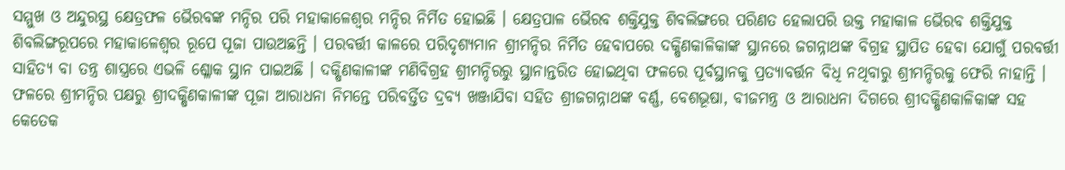ସମ୍ମୁଖ ଓ ଅନ୍ଦୁରସ୍ଥ କ୍ଷେତ୍ରଫଳ ଭୈରବଙ୍କ ମନ୍ଦିର ପରି ମହାକାଳେଶ୍ୱର ମନ୍ଦିର ନିର୍ମିତ ହୋଇଛି । କ୍ଷେତ୍ରପାଳ ଭୈରବ ଶକ୍ତିଯୁକ୍ତ ଶିବଲିଙ୍ଗରେ ପରିଣତ ହେଲାପରି ଉକ୍ତ ମହାକାଳ ଭୈରବ ଶକ୍ତିଯୁକ୍ତ ଶିବଲିଙ୍ଗରୂପରେ ମହାକାଳେଶ୍ୱର ରୂପେ ପୂଜା ପାଉଅଛନ୍ତି । ପରବର୍ତ୍ତୀ କାଳରେ ପରିଦୃଶ୍ୟମାନ ଶ୍ରୀମନ୍ଦିର ନିର୍ମିତ ହେବାପରେ ଦକ୍ଷିଣକାଳିକାଙ୍କ ସ୍ଥାନରେ ଜଗନ୍ନାଥଙ୍କ ବିଗ୍ରହ ସ୍ଥାପିତ ହେବା ଯୋଗୁଁ ପରବର୍ତ୍ତୀ ସାହିତ୍ୟ ବା ତନ୍ତ୍ର ଶାସ୍ତ୍ରରେ ଏଭଳି ଶ୍ଳୋକ ସ୍ଥାନ ପାଇଅଛି । ଦକ୍ଷିଣକାଳୀଙ୍କ ମଣିବିଗ୍ରହ ଶ୍ରୀମନ୍ଦିରରୁ ସ୍ଥାନାନ୍ତରିତ ହୋଇଥିବା ଫଳରେ ପୂର୍ବସ୍ଥାନକୁ ପ୍ରତ୍ୟାବର୍ତ୍ତନ ବିଧି ନଥିବାରୁ ଶ୍ରୀମନ୍ଦିରକୁ ଫେରି ନାହାନ୍ତି । ଫଳରେ ଶ୍ରୀମନ୍ଦିର ପକ୍ଷରୁ ଶ୍ରୀଦକ୍ଷିଣକାଳୀଙ୍କ ପୂଜା ଆରାଧନା ନିମନ୍ତେ ପରିବର୍ତ୍ତିତ ଦ୍ରବ୍ୟ ଖଞ୍ଜାଯିବା ସହିତ ଶ୍ରୀଜଗନ୍ନାଥଙ୍କ ବର୍ଣ୍ଣ, ବେଶଭୂଷା, ବୀଜମନ୍ତ୍ର ଓ ଆରାଧନା ଦିଗରେ ଶ୍ରୀଦକ୍ଷିଣକାଳିକାଙ୍କ ସହ କେତେକ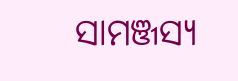ସାମଞ୍ଜସ୍ୟ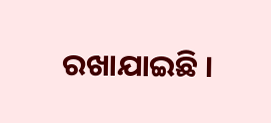ରଖାଯାଇଛି ।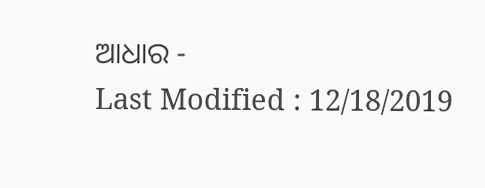ଆଧାର -
Last Modified : 12/18/2019